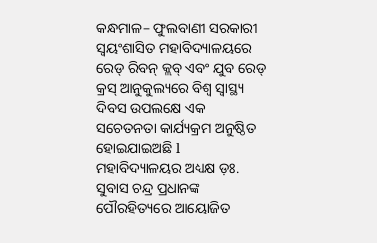କନ୍ଧମାଳ– ଫୁଲବାଣୀ ସରକାରୀ ସ୍ୱୟଂଶାସିତ ମହାବିଦ୍ୟାଳୟରେ ରେଡ୍ ରିବନ୍ କ୍ଲବ୍ ଏବଂ ଯୁବ ରେଡ୍ କ୍ରସ୍ ଆନୁକୁଲ୍ୟରେ ବିଶ୍ଵ ସ୍ଵାସ୍ଥ୍ୟ ଦିବସ ଉପଲକ୍ଷେ ଏକ ସଚେତନତା କାର୍ଯ୍ୟକ୍ରମ ଅନୁଷ୍ଠିତ ହୋଇଯାଇଅଛି l ମହାବିଦ୍ୟାଳୟର ଅଧ୍ୟକ୍ଷ ଡ଼ଃ. ସୁବାସ ଚନ୍ଦ୍ର ପ୍ରଧାନଙ୍କ ପୌରହିତ୍ୟରେ ଆୟୋଜିତ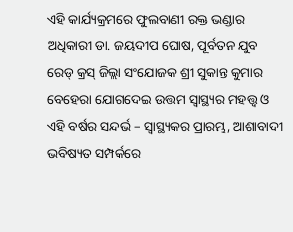ଏହି କାର୍ଯ୍ୟକ୍ରମରେ ଫୁଲବାଣୀ ରକ୍ତ ଭଣ୍ଡାର ଅଧିକାରୀ ଡା. ଜୟଦୀପ ଘୋଷ, ପୂର୍ବତନ ଯୁବ ରେଡ୍ କ୍ରସ୍ ଜିଲ୍ଲା ସଂଯୋଜକ ଶ୍ରୀ ସୁକାନ୍ତ କୁମାର ବେହେରା ଯୋଗଦେଇ ଉତ୍ତମ ସ୍ୱାସ୍ଥ୍ୟର ମହତ୍ତ୍ଵ ଓ ଏହି ବର୍ଷର ସନ୍ଦର୍ଭ – ସ୍ୱାସ୍ଥ୍ୟକର ପ୍ରାରମ୍ଭ, ଆଶାବାଦୀ ଭବିଷ୍ୟତ ସମ୍ପର୍କରେ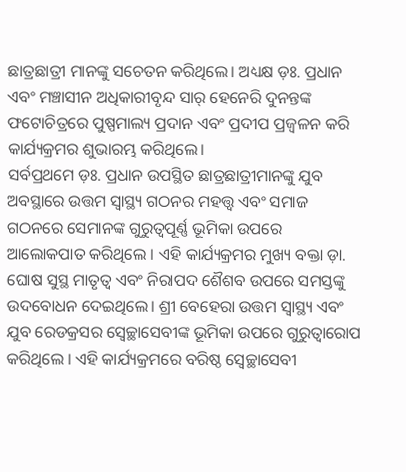ଛାତ୍ରଛାତ୍ରୀ ମାନଙ୍କୁ ସଚେତନ କରିଥିଲେ। ଅଧ୍ୟକ୍ଷ ଡ଼ଃ. ପ୍ରଧାନ ଏବଂ ମଞ୍ଚାସୀନ ଅଧିକାରୀବୃନ୍ଦ ସାର୍ ହେନେରି ଦୁନନ୍ତଙ୍କ ଫଟୋଚିତ୍ରରେ ପୁଷ୍ପମାଲ୍ୟ ପ୍ରଦାନ ଏବଂ ପ୍ରଦୀପ ପ୍ରଜ୍ବଳନ କରି କାର୍ଯ୍ୟକ୍ରମର ଶୁଭାରମ୍ଭ କରିଥିଲେ।
ସର୍ବପ୍ରଥମେ ଡ଼ଃ. ପ୍ରଧାନ ଉପସ୍ଥିତ ଛାତ୍ରଛାତ୍ରୀମାନଙ୍କୁ ଯୁବ ଅବସ୍ଥାରେ ଉତ୍ତମ ସ୍ୱାସ୍ଥ୍ୟ ଗଠନର ମହତ୍ତ୍ଵ ଏବଂ ସମାଜ ଗଠନରେ ସେମାନଙ୍କ ଗୁରୁତ୍ୱପୂର୍ଣ୍ଣ ଭୂମିକା ଉପରେ ଆଲୋକପାତ କରିଥିଲେ । ଏହି କାର୍ଯ୍ୟକ୍ରମର ମୁଖ୍ୟ ବକ୍ତା ଡ଼ା. ଘୋଷ ସୁସ୍ଥ ମାତୃତ୍ଵ ଏବଂ ନିରାପଦ ଶୈଶବ ଉପରେ ସମସ୍ତଙ୍କୁ ଉଦବୋଧନ ଦେଇଥିଲେ। ଶ୍ରୀ ବେହେରା ଉତ୍ତମ ସ୍ୱାସ୍ଥ୍ୟ ଏବଂ ଯୁବ ରେଡକ୍ରସର ସ୍ୱେଚ୍ଛାସେବୀଙ୍କ ଭୂମିକା ଉପରେ ଗୁରୁତ୍ୱାରୋପ କରିଥିଲେ । ଏହି କାର୍ଯ୍ୟକ୍ରମରେ ବରିଷ୍ଠ ସ୍ୱେଚ୍ଛାସେବୀ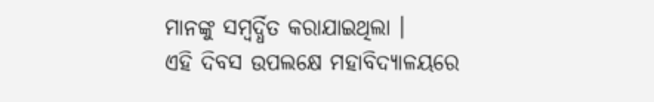ମାନଙ୍କୁ ସମ୍ବର୍ଦ୍ଧିତ କରାଯାଇଥିଲା ।
ଏହି ଦିବସ ଉପଲକ୍ଷେ ମହାବିଦ୍ୟାଳୟରେ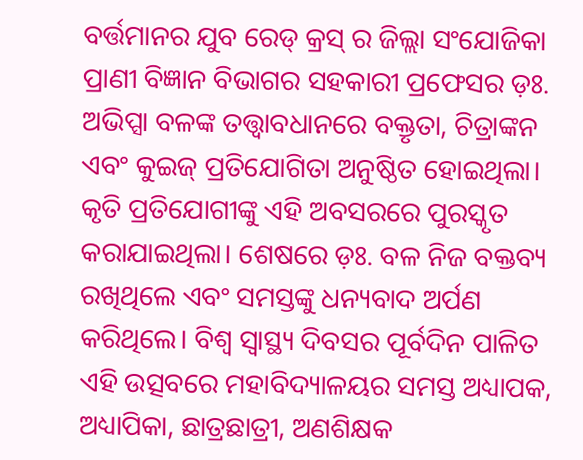ବର୍ତ୍ତମାନର ଯୁବ ରେଡ୍ କ୍ରସ୍ ର ଜିଲ୍ଲା ସଂଯୋଜିକା ପ୍ରାଣୀ ବିଜ୍ଞାନ ବିଭାଗର ସହକାରୀ ପ୍ରଫେସର ଡ଼ଃ. ଅଭିପ୍ସା ବଳଙ୍କ ତତ୍ତ୍ଵାବଧାନରେ ବକ୍ତୃତା, ଚିତ୍ରାଙ୍କନ ଏବଂ କୁଇଜ୍ ପ୍ରତିଯୋଗିତା ଅନୁଷ୍ଠିତ ହୋଇଥିଲା। କୃତି ପ୍ରତିଯୋଗୀଙ୍କୁ ଏହି ଅବସରରେ ପୁରସ୍କୃତ କରାଯାଇଥିଲା। ଶେଷରେ ଡ଼ଃ. ବଳ ନିଜ ବକ୍ତବ୍ୟ ରଖିଥିଲେ ଏବଂ ସମସ୍ତଙ୍କୁ ଧନ୍ୟବାଦ ଅର୍ପଣ କରିଥିଲେ। ବିଶ୍ଵ ସ୍ୱାସ୍ଥ୍ୟ ଦିବସର ପୂର୍ବଦିନ ପାଳିତ ଏହି ଉତ୍ସବରେ ମହାବିଦ୍ୟାଳୟର ସମସ୍ତ ଅଧ୍ୟାପକ, ଅଧ୍ୟାପିକା, ଛାତ୍ରଛାତ୍ରୀ, ଅଣଶିକ୍ଷକ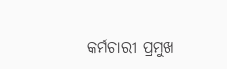କର୍ମଚାରୀ ପ୍ରମୁଖ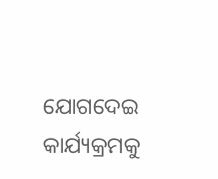ଯୋଗଦେଇ କାର୍ଯ୍ୟକ୍ରମକୁ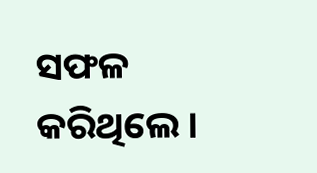ସଫଳ କରିଥିଲେ।